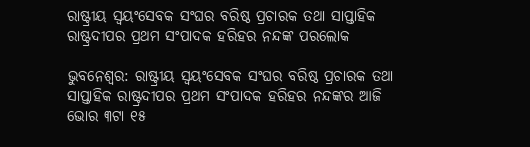ରାଷ୍ଟ୍ରୀୟ ସ୍ୱୟଂସେବକ ସଂଘର ବରିଷ୍ଠ ପ୍ରଚାରକ ତଥା ସାପ୍ତାହିକ ରାଷ୍ଟ୍ରଦୀପର ପ୍ରଥମ ସଂପାଦକ ହରିହର ନନ୍ଦଙ୍କ ପରଲୋକ

ଭୁବନେଶ୍ୱର: ରାଷ୍ଟ୍ରୀୟ ସ୍ୱୟଂସେବକ ସଂଘର ବରିଷ୍ଠ ପ୍ରଚାରକ ତଥା ସାପ୍ତାହିକ ରାଷ୍ଟ୍ରଦୀପର ପ୍ରଥମ ସଂପାଦକ ହରିହର ନନ୍ଦଙ୍କର ଆଜି ଭୋର ୩ଟା ୧୫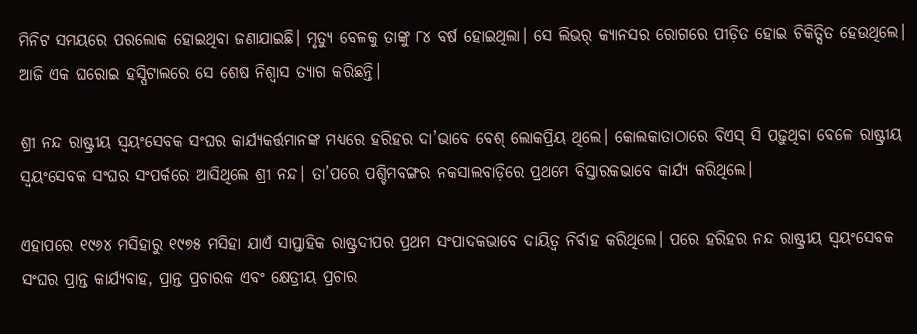ମିନିଟ ସମୟରେ ପରଲୋକ ହୋଇଥିବା ଜଣାଯାଇଛି। ମୃତ୍ୟୁ ବେଳକୁ ତାଙ୍କୁ ୮୪ ବର୍ଷ ହୋଇଥିଲା। ସେ ଲିଭର୍‌ କ୍ୟାନସର ରୋଗରେ ପୀଡ଼ିତ ହୋଇ ଚିକିତ୍ସିତ ହେଉଥିଲେ। ଆଜି ଏକ ଘରୋଇ ହସ୍ପିଟାଲରେ ସେ ଶେଷ ନିଶ୍ୱାସ ତ୍ୟାଗ କରିଛନ୍ତି।

ଶ୍ରୀ ନନ୍ଦ ରାଷ୍ଟ୍ରୀୟ ସ୍ୱୟଂସେବକ ସଂଘର କାର୍ଯ୍ୟକର୍ତ୍ତମାନଙ୍କ ମଧ୍ୟରେ ହରିହର ଦା’ଭାବେ ବେଶ୍‌ ଲୋକପ୍ରିୟ ଥିଲେ। କୋଲକାତାଠାରେ ବିଏସ୍‌ ସି ପଢ଼ୁଥିବା ବେଳେ ରାଷ୍ଟ୍ରୀୟ ସ୍ୱୟଂସେବକ ସଂଘର ସଂପର୍କରେ ଆସିଥିଲେ ଶ୍ରୀ ନନ୍ଦ। ତା’ପରେ ପଶ୍ଚିମବଙ୍ଗର ନକସାଲବାଡ଼ିରେ ପ୍ରଥମେ ବିସ୍ତାରକଭାବେ କାର୍ଯ୍ୟ କରିଥିଲେ।

ଏହାପରେ ୧୯୬୪ ମସିହାରୁ ୧୯୭୫ ମସିହା ଯାଏଁ ସାପ୍ତାହିକ ରାଷ୍ଟ୍ରଦୀପର ପ୍ରଥମ ସଂପାଦକଭାବେ ଦାୟିତ୍ୱ ନିର୍ବାହ କରିଥିଲେ। ପରେ ହରିହର ନନ୍ଦ ରାଷ୍ଟ୍ରୀୟ ସ୍ୱୟଂସେବକ ସଂଘର ପ୍ରାନ୍ତ କାର୍ଯ୍ୟବାହ, ପ୍ରାନ୍ତ ପ୍ରଚାରକ ଏବଂ କ୍ଷେତ୍ରୀୟ ପ୍ରଚାର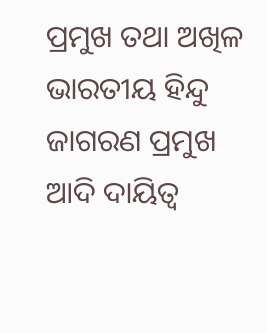ପ୍ରମୁଖ ତଥା ଅଖିଳ ଭାରତୀୟ ହିନ୍ଦୁ ଜାଗରଣ ପ୍ରମୁଖ ଆଦି ଦାୟିତ୍ୱ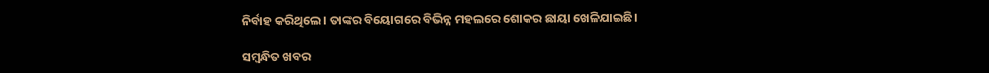ନିର୍ବାହ କରିଥିଲେ। ତାଙ୍କର ବିୟୋଗରେ ବିଭିନ୍ନ ମହଲରେ ଶୋକର ଛାୟା ଖେଳିଯାଇଛି।

ସମ୍ବନ୍ଧିତ ଖବର